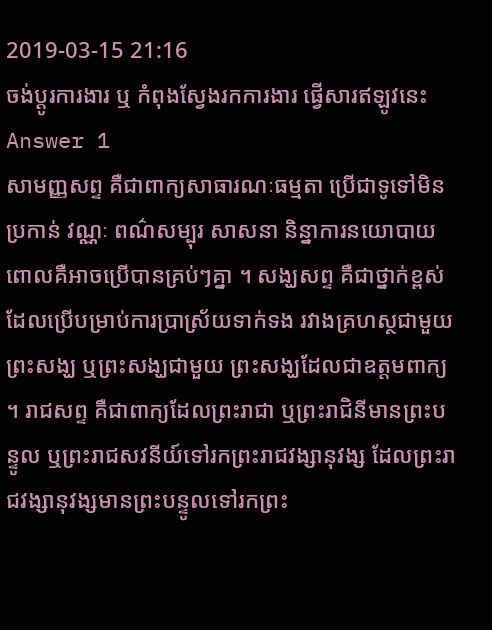2019-03-15 21:16
ចង់ប្តូរការងារ ឬ កំពុងស្វែងរកការងារ ផ្វើសារឥឡូវនេះ
Answer 1
សាមញ្ញសព្ទ គឺជាពាក្យសាធារណៈធម្មតា ប្រើជាទូទៅមិនប្រកាន់ វណ្ណៈ ពណ៌សម្បុរ សាសនា និន្នាការនយោបាយពោលគឺអាចប្រើបានគ្រប់ៗគ្នា ។ សង្ឃសព្ទ គឺជាថ្នាក់ខ្ពស់ ដែលប្រើបម្រាប់ការប្រាស្រ័យទាក់ទង រវាងគ្រហស្ថជាមួយព្រះសង្ឃ ឬព្រះសង្ឃជាមួយ ព្រះសង្ឃដែលជាឧត្តមពាក្យ ។ រាជសព្ទ គឺជាពាក្យដែលព្រះរាជា ឬព្រះរាជិនីមានព្រះបន្ទូល ឬព្រះរាជសវនីយ៍ទៅរកព្រះរាជវង្សានុវង្ស ដែលព្រះរាជវង្សានុវង្សមានព្រះបន្ទូលទៅរកព្រះ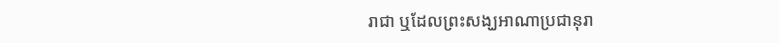រាជា ឬដែលព្រះសង្ឃអាណាប្រជានុរា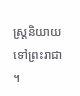ស្រ្តនិយាយទៅព្រះរាជា ។